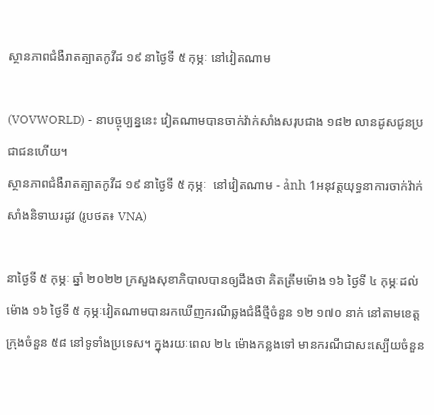ស្ថានភាពជំងឺរាតត្បាតកូវីដ ១៩ នាថ្ងៃទី ៥ កុម្ភៈ នៅវៀតណាម

(VOVWORLD) - នាបច្ចុប្បន្ននេះ វៀតណាមបានចាក់វ៉ាក់សាំងសរុបជាង ១៨២ លានដូសជូនប្រជាជនហើយ។
ស្ថានភាពជំងឺរាតត្បាតកូវីដ ១៩ នាថ្ងៃទី ៥ កុម្ភៈ  នៅវៀតណាម - ảnh 1អនុវត្តយុទ្ធនាការចាក់វ៉ាក់សាំងនិទាឃរដូវ (រូបថត៖ VNA)

នាថ្ងៃទី ៥ កុម្ភៈ ឆ្នាំ ២០២២ ក្រសួងសុខាភិបាលបានឲ្យដឹងថា គិតត្រឹមម៉ោង ១៦ ថ្ងៃទី ៤ កុម្ភៈដល់ម៉ោង ១៦ ថ្ងៃទី ៥ កុម្ភៈវៀតណាមបានរកឃើញករណីឆ្លងជំងឺថ្មីចំនួន ១២ ១៧០ នាក់ នៅតាមខេត្តក្រុងចំនួន ៥៨ នៅទូទាំងប្រទេស។ ក្នុងរយៈពេល ២៤ ម៉ោងកន្លងទៅ មានករណីជាសះស្បើយចំនួន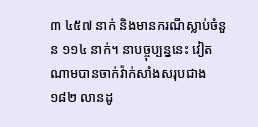៣ ៤៥៧ នាក់ និងមានករណីស្លាប់ចំនួន ១១៤ នាក់។ នាបច្ចុប្បន្ននេះ វៀតណាមបានចាក់វ៉ាក់សាំងសរុបជាង ១៨២ លានដូ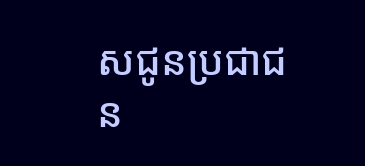សជូនប្រជាជន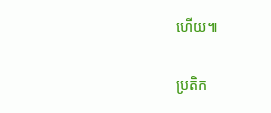ហើយ៕

ប្រតិក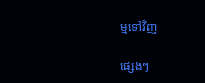ម្មទៅវិញ

ផ្សេងៗ